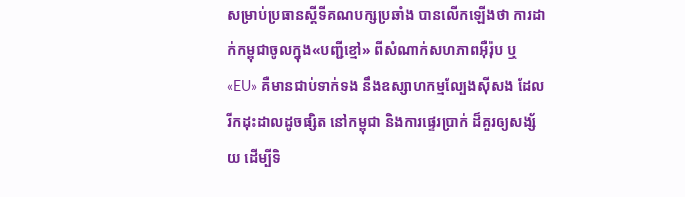សម្រាប់ប្រធានស្ដីទីគណបក្សប្រឆាំង បានលើកឡើងថា ការដាក់កម្ពុជាចូលក្នុង«បញ្ជីខ្មៅ» ពីសំណាក់សហភាពអ៊ឺរ៉ុប ឬ «EU» គឺមានជាប់ទាក់ទង នឹងឧស្សាហកម្មល្បែងស៊ីសង ដែលរីកដុះដាលដូចផ្សិត នៅកម្ពុជា និងការផ្ទេរប្រាក់ ដ៏គួរឲ្យសង្ស័យ ដើម្បីទិ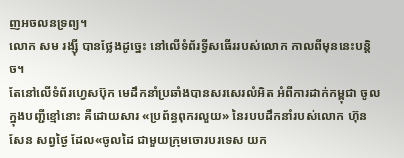ញអចលនទ្រព្យ។
លោក សម រង្ស៊ី បានថ្លែងដូច្នេះ នៅលើទំព័រទ្វីសធើររបស់លោក កាលពីមុននេះបន្តិច។
តែនៅលើទំព័រហ្វេសប៊ុក មេដឹកនាំប្រឆាំងបានសរសេរលំអិត អំពីការដាក់កម្ពុជា ចូលក្នុងបញ្ជីខ្មៅនោះ គឺដោយសារ «ប្រព័ន្ធពុករលួយ» នៃរបបដឹកនាំរបស់លោក ហ៊ុន សែន សព្វថ្ងៃ ដែល«ចូលដៃ ជាមួយក្រុមចោរបរទេស យក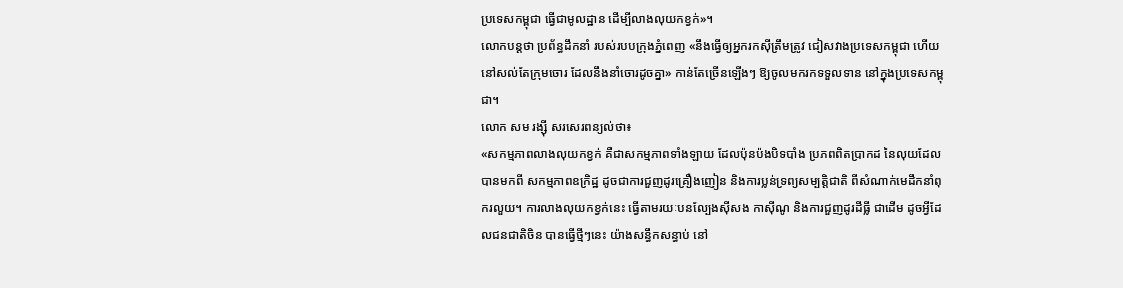ប្រទេសកម្ពុជា ធ្វើជាមូលដ្ឋាន ដើម្បីលាងលុយកខ្វក់»។
លោកបន្តថា ប្រព័ន្ធដឹកនាំ របស់របបក្រុងភ្នំពេញ «នឹងធ្វើឲ្យអ្នករកស៊ីត្រឹមត្រូវ ជៀសវាងប្រទេសកម្ពុជា ហើយនៅសល់តែក្រុមចោរ ដែលនឹងនាំចោរដូចគ្នា» កាន់តែច្រើនឡើងៗ ឱ្យចូលមករកទទួលទាន នៅក្នុងប្រទេសកម្ពុជា។
លោក សម រង្ស៊ី សរសេរពន្យល់ថា៖
«សកម្មភាពលាងលុយកខ្វក់ គឺជាសកម្មភាពទាំងឡាយ ដែលប៉ុនប៉ងបិទបាំង ប្រភពពិតប្រាកដ នៃលុយដែលបានមកពី សកម្មភាពឧក្រិដ្ឋ ដូចជាការជួញដូរគ្រឿងញៀន និងការប្លន់ទ្រព្យសម្បត្តិជាតិ ពីសំណាក់មេដឹកនាំពុករលួយ។ ការលាងលុយកខ្វក់នេះ ធ្វើតាមរយៈបនល្បែងស៊ីសង កាស៊ីណូ និងការជួញដូរដីធ្លី ជាដើម ដូចអ្វីដែលជនជាតិចិន បានធ្វើថ្មីៗនេះ យ៉ាងសន្ធឹកសន្ធាប់ នៅ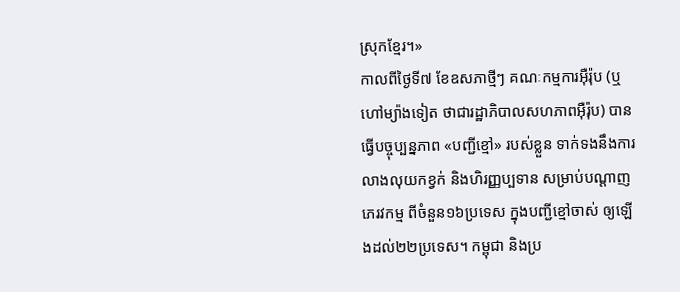ស្រុកខ្មែរ។»
កាលពីថ្ងៃទី៧ ខែឧសភាថ្មីៗ គណៈកម្មការអ៊ឺរ៉ុប (ឬហៅម្យ៉ាងទៀត ថាជារដ្ឋាភិបាលសហភាពអ៊ឺរ៉ុប) បានធ្វើបច្ចុប្បន្នភាព «បញ្ជីខ្មៅ» របស់ខ្លួន ទាក់ទងនឹងការលាងលុយកខ្វក់ និងហិរញ្ញប្បទាន សម្រាប់បណ្ដាញភេរវកម្ម ពីចំនួន១៦ប្រទេស ក្នុងបញ្ជីខ្មៅចាស់ ឲ្យឡើងដល់២២ប្រទេស។ កម្ពុជា និងប្រ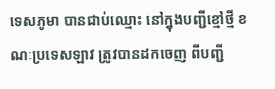ទេសភូមា បានជាប់ឈ្មោះ នៅក្នុងបញ្ជីខ្មៅថ្មី ខណៈប្រទេសឡាវ ត្រូវបានដកចេញ ពីបញ្ជី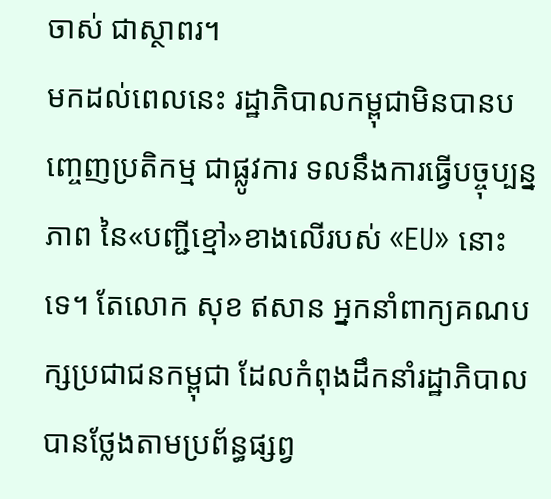ចាស់ ជាស្ថាពរ។
មកដល់ពេលនេះ រដ្ឋាភិបាលកម្ពុជាមិនបានបញ្ចេញប្រតិកម្ម ជាផ្លូវការ ទលនឹងការធ្វើបច្ចុប្បន្នភាព នៃ«បញ្ជីខ្មៅ»ខាងលើរបស់ «EU» នោះទេ។ តែលោក សុខ ឥសាន អ្នកនាំពាក្យគណបក្សប្រជាជនកម្ពុជា ដែលកំពុងដឹកនាំរដ្ឋាភិបាល បានថ្លែងតាមប្រព័ន្ធផ្សព្វ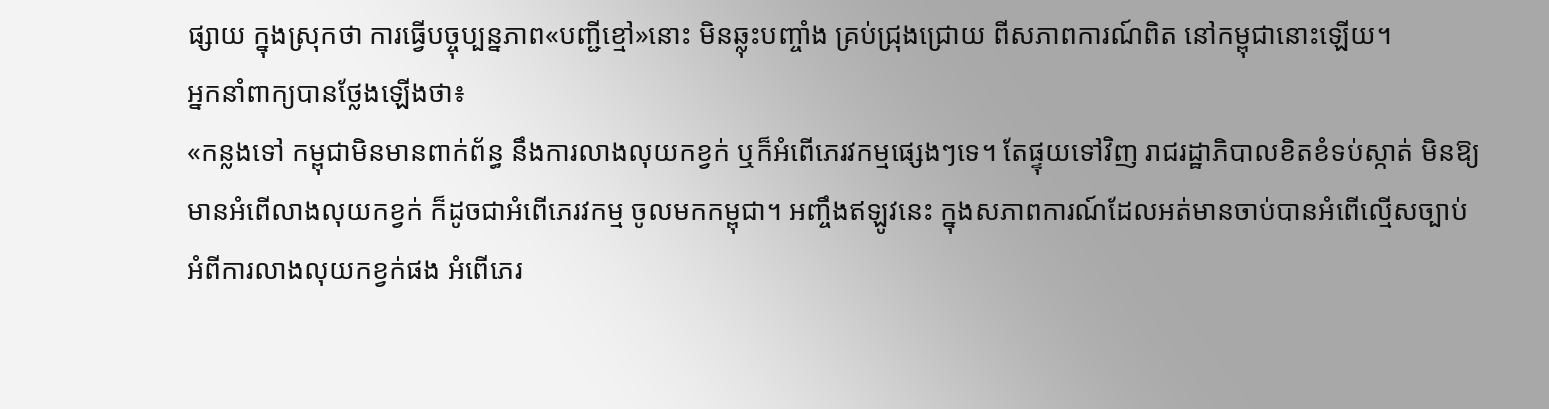ផ្សាយ ក្នុងស្រុកថា ការធ្វើបច្ចុប្បន្នភាព«បញ្ជីខ្មៅ»នោះ មិនឆ្លុះបញ្ចាំង គ្រប់ជ្រុងជ្រោយ ពីសភាពការណ៍ពិត នៅកម្ពុជានោះឡើយ។
អ្នកនាំពាក្យបានថ្លែងឡើងថា៖
«កន្លងទៅ កម្ពុជាមិនមានពាក់ព័ន្ធ នឹងការលាងលុយកខ្វក់ ឬក៏អំពើភេរវកម្មផ្សេងៗទេ។ តែផ្ទុយទៅវិញ រាជរដ្ឋាភិបាលខិតខំទប់ស្កាត់ មិនឱ្យមានអំពើលាងលុយកខ្វក់ ក៏ដូចជាអំពើភេរវកម្ម ចូលមកកម្ពុជា។ អញ្ចឹងឥឡូវនេះ ក្នុងសភាពការណ៍ដែលអត់មានចាប់បានអំពើល្មើសច្បាប់ អំពីការលាងលុយកខ្វក់ផង អំពើភេរ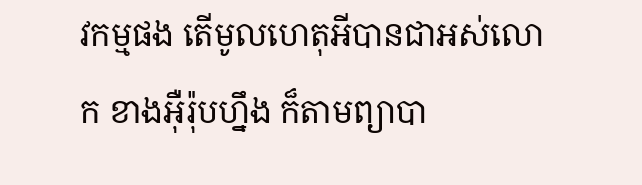វកម្មផង តើមូលហេតុអីបានជាអស់លោក ខាងអ៊ឺរ៉ុបហ្នឹង ក៏តាមព្យាបា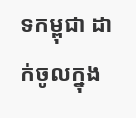ទកម្ពុជា ដាក់ចូលក្នុង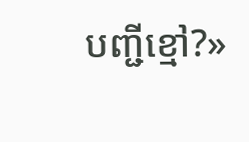បញ្ជីខ្មៅ?»